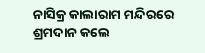ନାସିକ୍ର କାଲାରାମ ମନ୍ଦିରରେ ଶ୍ରମଦାନ କଲେ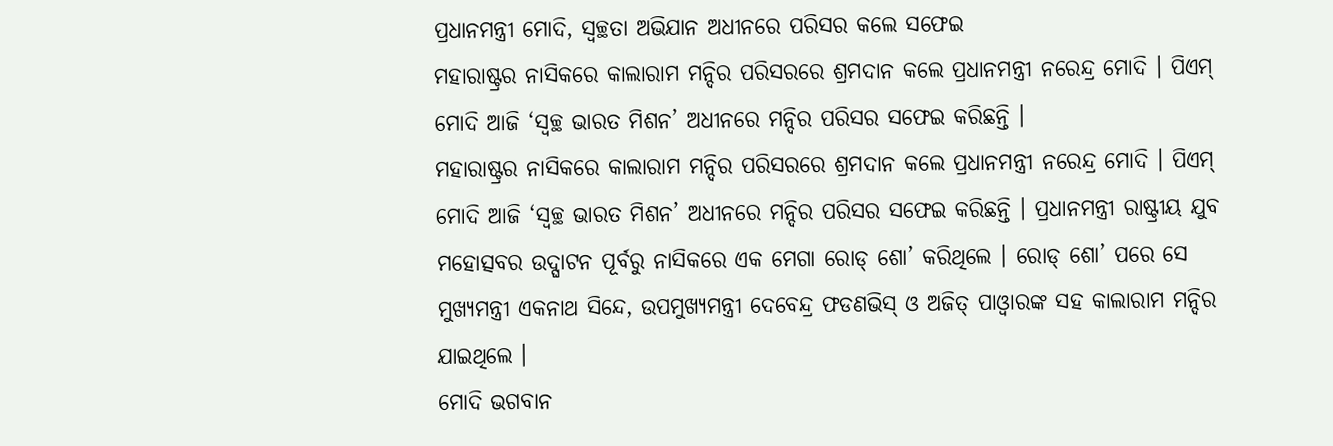ପ୍ରଧାନମନ୍ତ୍ରୀ ମୋଦି, ସ୍ୱଚ୍ଛତା ଅଭିଯାନ ଅଧୀନରେ ପରିସର କଲେ ସଫେଇ
ମହାରାଷ୍ଟ୍ରର ନାସିକରେ କାଲାରାମ ମନ୍ଦିର ପରିସରରେ ଶ୍ରମଦାନ କଲେ ପ୍ରଧାନମନ୍ତ୍ରୀ ନରେନ୍ଦ୍ର ମୋଦି । ପିଏମ୍ ମୋଦି ଆଜି ‘ସ୍ୱଚ୍ଛ ଭାରତ ମିଶନ’ ଅଧୀନରେ ମନ୍ଦିର ପରିସର ସଫେଇ କରିଛନ୍ତି ।
ମହାରାଷ୍ଟ୍ରର ନାସିକରେ କାଲାରାମ ମନ୍ଦିର ପରିସରରେ ଶ୍ରମଦାନ କଲେ ପ୍ରଧାନମନ୍ତ୍ରୀ ନରେନ୍ଦ୍ର ମୋଦି । ପିଏମ୍ ମୋଦି ଆଜି ‘ସ୍ୱଚ୍ଛ ଭାରତ ମିଶନ’ ଅଧୀନରେ ମନ୍ଦିର ପରିସର ସଫେଇ କରିଛନ୍ତି । ପ୍ରଧାନମନ୍ତ୍ରୀ ରାଷ୍ଟ୍ରୀୟ ଯୁବ ମହୋତ୍ସବର ଉଦ୍ଘାଟନ ପୂର୍ବରୁ ନାସିକରେ ଏକ ମେଗା ରୋଡ୍ ଶୋ’ କରିଥିଲେ । ରୋଡ୍ ଶୋ’ ପରେ ସେ ମୁଖ୍ୟମନ୍ତ୍ରୀ ଏକନାଥ ସିନ୍ଦେ, ଉପମୁଖ୍ୟମନ୍ତ୍ରୀ ଦେବେନ୍ଦ୍ର ଫଡଣଭିସ୍ ଓ ଅଜିତ୍ ପାଓ୍ଵାରଙ୍କ ସହ କାଲାରାମ ମନ୍ଦିର ଯାଇଥିଲେ ।
ମୋଦି ଭଗବାନ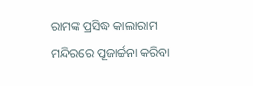ରାମଙ୍କ ପ୍ରସିଦ୍ଧ କାଲାରାମ ମନ୍ଦିରରେ ପୂଜାର୍ଚ୍ଚନା କରିବା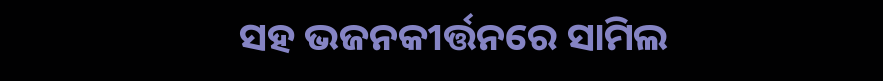ସହ ଭଜନକୀର୍ତ୍ତନରେ ସାମିଲ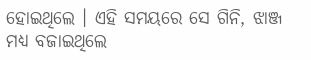ହୋଇଥିଲେ । ଏହି ସମୟରେ ସେ ଗିନି, ଝାଞ୍ଜ ମଧ୍ୟ ବଜାଇଥିଲେ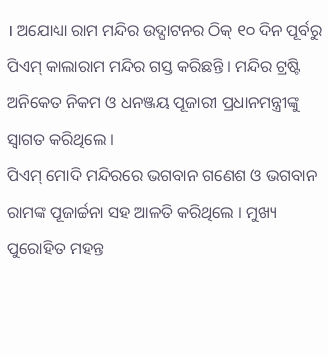। ଅଯୋଧ୍ୟା ରାମ ମନ୍ଦିର ଉଦ୍ଘାଟନର ଠିକ୍ ୧୦ ଦିନ ପୂର୍ବରୁ ପିଏମ୍ କାଲାରାମ ମନ୍ଦିର ଗସ୍ତ କରିଛନ୍ତି । ମନ୍ଦିର ଟ୍ରଷ୍ଟି ଅନିକେତ ନିକମ ଓ ଧନଞ୍ଜୟ ପୂଜାରୀ ପ୍ରଧାନମନ୍ତ୍ରୀଙ୍କୁ ସ୍ୱାଗତ କରିଥିଲେ ।
ପିଏମ୍ ମୋଦି ମନ୍ଦିରରେ ଭଗବାନ ଗଣେଶ ଓ ଭଗବାନ ରାମଙ୍କ ପୂଜାର୍ଚ୍ଚନା ସହ ଆଳତି କରିଥିଲେ । ମୁଖ୍ୟ ପୁରୋହିତ ମହନ୍ତ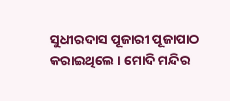ସୁଧୀରଦାସ ପୂଜାରୀ ପୂଜାପାଠ କରାଇଥିଲେ । ମୋଦି ମନ୍ଦିର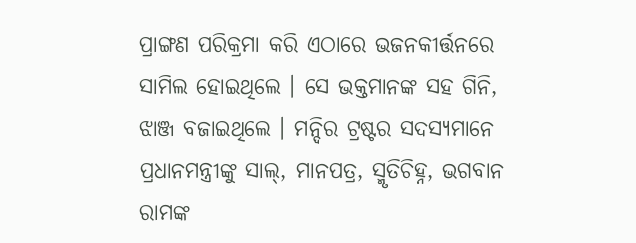ପ୍ରାଙ୍ଗଣ ପରିକ୍ରମା କରି ଏଠାରେ ଭଜନକୀର୍ତ୍ତନରେ ସାମିଲ ହୋଇଥିଲେ । ସେ ଭକ୍ତମାନଙ୍କ ସହ ଗିନି, ଝାଞ୍ଜ ବଜାଇଥିଲେ । ମନ୍ଦିର ଟ୍ରଷ୍ଟର ସଦସ୍ୟମାନେ ପ୍ରଧାନମନ୍ତ୍ରୀଙ୍କୁ ସାଲ୍, ମାନପତ୍ର, ସ୍ମୃତିଚିହ୍ନ, ଭଗବାନ ରାମଙ୍କ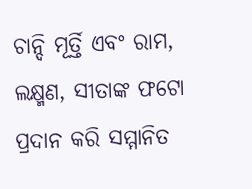ଚାନ୍ଦି ମୂର୍ତ୍ତି ଏବଂ ରାମ, ଲକ୍ଷ୍ମଣ, ସୀତାଙ୍କ ଫଟୋ ପ୍ରଦାନ କରି ସମ୍ମାନିତ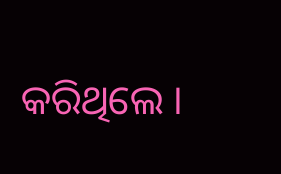କରିଥିଲେ ।